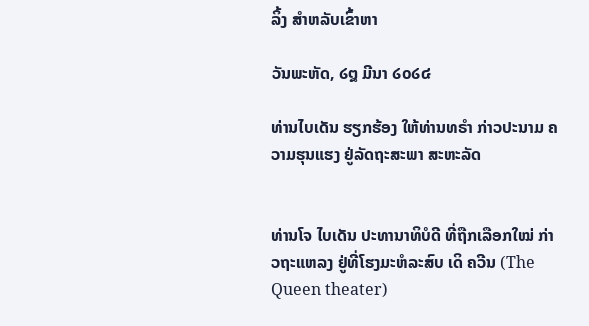ລິ້ງ ສຳຫລັບເຂົ້າຫາ

ວັນພະຫັດ, ໒໘ ມີນາ ໒໐໒໔

ທ່ານໄບເດັນ ຮຽກຮ້ອງ ໃຫ້ທ່ານທຣຳ ກ່າວປະນາມ ຄວາມຮຸນແຮງ ຢູ່ລັດຖະສະພາ ສະຫະລັດ


ທ່ານໂຈ ໄບເດັນ ປະທານາທິບໍດີ ທີ່ຖືກເລືອກໃໝ່ ກ່າວຖະແຫລງ ຢູ່ທີ່ໂຮງມະຫໍລະສົບ ເດິ ຄວີນ (The Queen theater)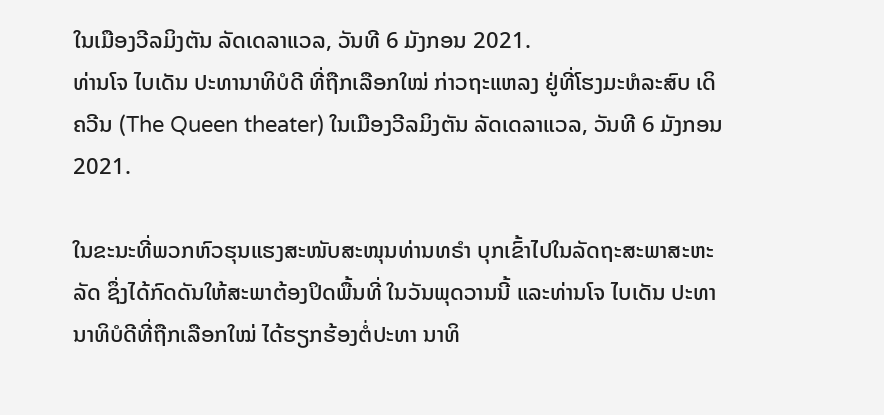ໃນເມືອງວີລມິງຕັນ ລັດເດລາແວລ, ວັນທີ 6 ມັງກອນ 2021.
ທ່ານໂຈ ໄບເດັນ ປະທານາທິບໍດີ ທີ່ຖືກເລືອກໃໝ່ ກ່າວຖະແຫລງ ຢູ່ທີ່ໂຮງມະຫໍລະສົບ ເດິ ຄວີນ (The Queen theater) ໃນເມືອງວີລມິງຕັນ ລັດເດລາແວລ, ວັນທີ 6 ມັງກອນ 2021.

ໃນຂະນະທີ່ພວກຫົວຮຸນແຮງສະໜັບສະໜຸນທ່ານທຣຳ ບຸກເຂົ້າໄປໃນລັດຖະສະພາສະຫະລັດ ຊຶ່ງໄດ້ກົດດັນໃຫ້ສະພາຕ້ອງປິດພື້ນທີ່ ໃນວັນພຸດວານນີ້ ແລະທ່ານໂຈ ໄບເດັນ ປະທານາທິບໍດີທີ່ຖືກເລືອກໃໝ່ ໄດ້ຮຽກຮ້ອງຕໍ່ປະທາ ນາທິ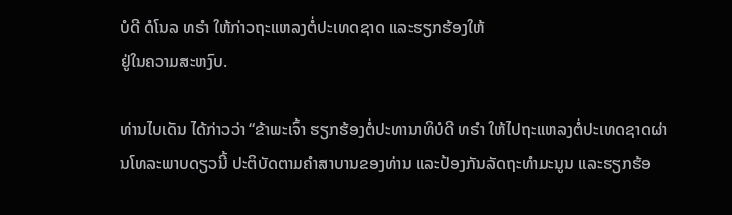ບໍດີ ດໍໂນລ ທຣຳ ໃຫ້ກ່າວຖະແຫລງຕໍ່ປະເທດຊາດ ແລະຮຽກຮ້ອງໃຫ້
ຢູ່ໃນຄວາມສະຫງົບ.

ທ່ານໄບເດັນ ໄດ້ກ່າວວ່າ “ຂ້າພະເຈົ້າ ຮຽກຮ້ອງຕໍ່ປະທານາທິບໍດີ ທຣຳ ໃຫ້ໄປຖະແຫລງຕໍ່ປະເທດຊາດຜ່ານໂທລະພາບດຽວນີ້ ປະຕິບັດຕາມຄຳສາບານຂອງທ່ານ ແລະປ້ອງກັນລັດຖະທຳມະນູນ ແລະຮຽກຮ້ອ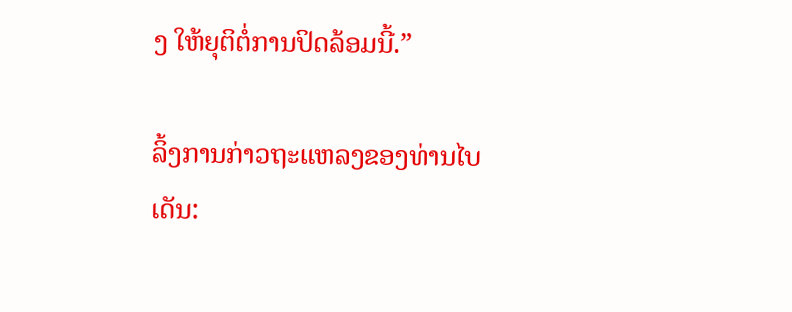ງ ໃຫ້ຍຸຕິຕໍ່ການປິດລ້ອມນີ້.”

ລິ້ງການກ່າວຖະແຫລງຂອງທ່ານໄບເດັນ: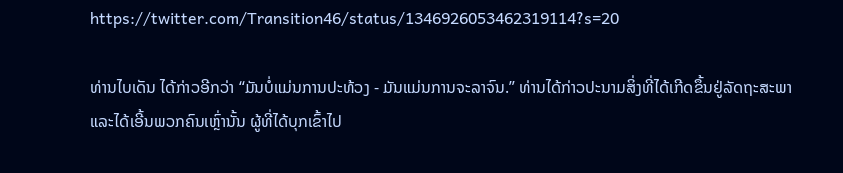https://twitter.com/Transition46/status/1346926053462319114?s=20

ທ່ານໄບເດັນ ໄດ້ກ່າວອີກວ່າ “ມັນບໍ່ແມ່ນການປະທ້ວງ - ມັນແມ່ນການຈະລາຈົນ.” ທ່ານໄດ້ກ່າວປະນາມສິ່ງທີ່ໄດ້ເກີດຂຶ້ນຢູ່ລັດຖະສະພາ ແລະໄດ້ເອີ້ນພວກຄົນເຫຼົ່ານັ້ນ ຜູ້ທີ່ໄດ້ບຸກເຂົ້າໄປ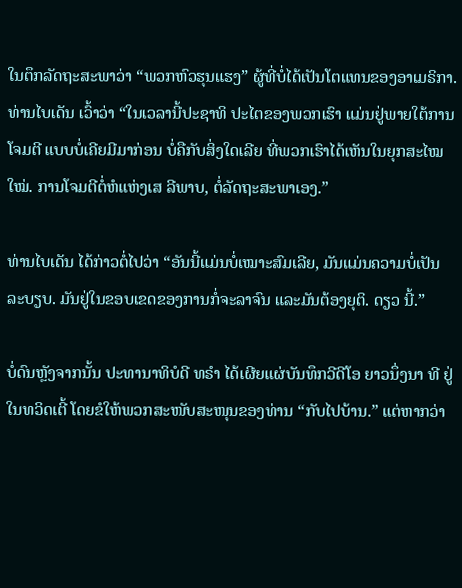ໃນຕຶກລັດຖະສະພາວ່າ “ພວກຫົວຮຸນແຮງ” ຜູ້ທີ່ບໍ່ໄດ້ເປັນໂຕແທນຂອງອາເມຣິກາ. ທ່ານໄບເດັນ ເວົ້າວ່າ “ໃນເວລານີ້ປະຊາທິ ປະໄຕຂອງພວກເຮົາ ແມ່ນຢູ່ພາຍໃຕ້ການໂຈມຕີ ແບບບໍ່ເຄີຍມີມາກ່ອນ ບໍ່ຄືກັບສິ່ງໃດເລີຍ ທີ່ພວກເຮົາໄດ້ເຫັນໃນຍຸກສະໄໝໃໝ່. ການໂຈມຕີຕໍ່ຫໍແຫ່ງເສ ລີພາບ, ຕໍ່ລັດຖະສະພາເອງ.”

ທ່ານໄບເດັນ ໄດ້ກ່າວຕໍ່ໄປວ່າ “ອັນນີ້ແມ່ນບໍ່ເໝາະສົມເລີຍ, ມັນແມ່ນຄວາມບໍ່ເປັນລະບຽບ. ມັນຢູ່ໃນຂອບເຂດຂອງການກໍ່ຈະລາຈົນ ແລະມັນຕ້ອງຍຸຕິ. ດຽວ ນີ້.”

ບໍ່ດົນຫຼັງຈາກນັ້ນ ປະທານາທິບໍດີ ທຣຳ ໄດ້ເຜີຍແຜ່ບັນທຶກວີດີໂອ ຍາວນຶ່ງນາ ທີ ຢູ່ໃນທວິດເຕີ້ ໂດຍຂໍໃຫ້ພວກສະໜັບສະໜຸນຂອງທ່ານ “ກັບໄປບ້ານ.” ແຕ່ຫາກວ່າ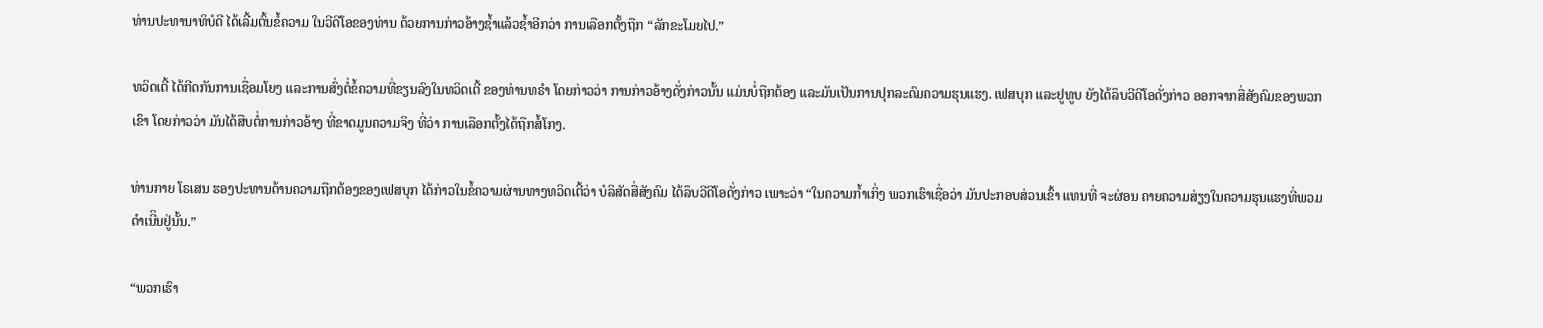ທ່ານປະທານາທິບໍດີ ໄດ້ເລີ້ມຕົ້ນຂໍ້ຄວາມ ໃນວີດີໂອຂອງທ່ານ ດ້ວຍການກ່າວອ້າງຊ້ຳແລ້ວຊ້ຳອີກວ່າ ການເລືອກຕັ້ງຖືກ “ລັກຂະໂມຍໄປ.”

ທວິດເຕີ້ ໄດ້ກີດກັນການເຊື່ອມໂຍງ ແລະການສົ່ງຕໍ່ຂໍ້ຄວາມທີ່ຂຽນລົງໃນທວິດເຕີ້ ຂອງທ່ານທຣຳ ໂດຍກ່າວວ່າ ການກ່າວອ້າງດັ່ງກ່າວນັ້ນ ແມ່ນບໍ່ຖືກຕ້ອງ ແລະມັນເປັນການປຸກລະດົມຄວາມຮຸນແຮງ. ເຟສບຸກ ແລະຢູທູບ ຍັງໄດ້ລຶບວີດີໂອດັ່ງກ່າວ ອອກຈາກສື່ສັງຄົມຂອງພວກເຂົາ ໂດຍກ່າວວ່າ ມັນໄດ້ສືບຕໍ່ການກ່າວອ້າງ ທີ່ຂາດມູນຄວາມຈິງ ທີ່ວ່າ ການເລືອກຕັ້ງໄດ້ຖືກສໍ້ໂກງ.

ທ່ານກາຍ ໂຣເສນ ຮອງປະທານດ້ານຄວາມຖືກຕ້ອງຂອງເຟສບຸກ ໄດ້ກ່າວໃນຂໍ້ຄວາມຜ່ານທາງທວິດເຕີ້ວ່າ ບໍລິສັດສື່ສັງຄົມ ໄດ້ລຶບວີດີໂອດັ່ງກ່າວ ເພາະວ່າ “ໃນຄວາມກ້ຳເກິ່ງ ພວກເຮົາເຊື່ອວ່າ ມັນປະກອບສ່ວນເຂົ້າ ແທນທີ່ ຈະຜ່ອນ ຄາຍຄວາມສ່ຽງໃນຄວາມຮຸນແຮງທີ່ພວມດຳເນີິນຢູ່ນັ້ນ.”

“ພວກເຮົາ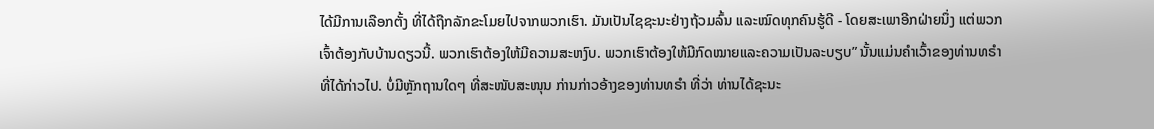ໄດ້ມີການເລືອກຕັ້ງ ທີ່ໄດ້ຖືກລັກຂະໂມຍໄປຈາກພວກເຮົາ. ມັນເປັນໄຊຊະນະຢ່າງຖ້ວມລົ້ນ ແລະໝົດທຸກຄົນຮູ້ດີ - ໂດຍສະເພາອີກຝ່າຍນຶ່ງ ແຕ່ພວກເຈົ້າຕ້ອງກັບບ້ານດຽວນີ້. ພວກເຮົາຕ້ອງໃຫ້ມີຄວາມສະຫງົບ. ພວກເຮົາຕ້ອງໃຫ້ມີກົດໝາຍແລະຄວາມເປັນລະບຽບ” ນັ້ນແມ່ນຄຳເວົ້າຂອງທ່ານທຣຳ ທີ່ໄດ້ກ່າວໄປ. ບໍ່ມີຫຼັກຖານໃດໆ ທີ່ສະໜັບສະໜຸນ ກ່ານກ່າວອ້າງຂອງທ່ານທຣຳ ທີ່ວ່າ ທ່ານໄດ້ຊະນະ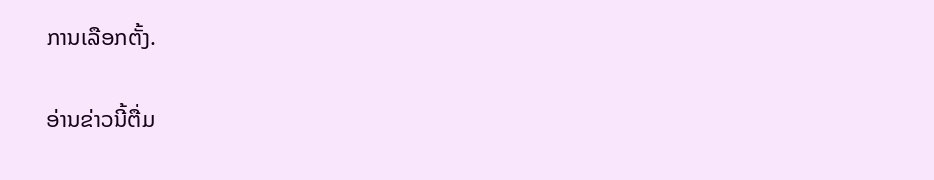ການເລືອກຕັ້ງ.

ອ່ານຂ່າວນີ້ຕື່ມ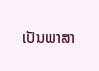ເປັນພາສາ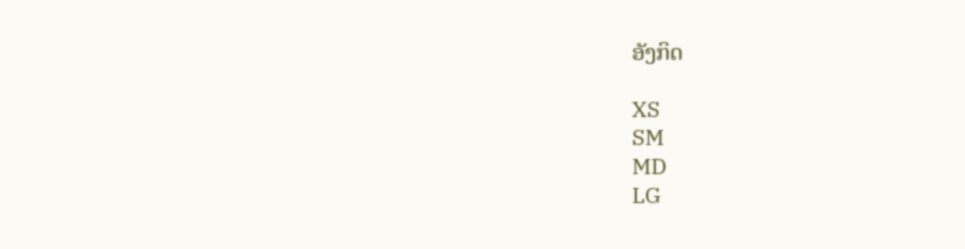ອັງກິດ

XS
SM
MD
LG